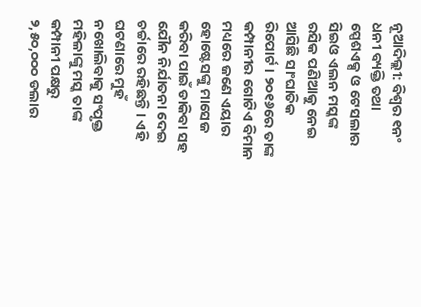ନୂଆଦିଲ୍ଲୀ: ବିଶ୍ୱର ୧ନଂ ଧନୀ ବ୍ୟକ୍ତି ତଥା ସ୍ପେଶଏକ୍ସ ଓ ଟେସଲାର ସିଇଓ ଏଲନ ମସ୍କଙ୍କ ରସିକ ପଣିଆକୁ ନେଇ ଆସିଛି ସାଂଘାତିକ ରିପୋର୍ଟ । ୨୦୧୬ରେ ତାଙ୍କ କମ୍ପାନୀର ଗୋଟିଏ ବିମାନ ମଧ୍ୟରେ ଜଣେ ଏୟାର ହୋଷ୍ଟେସଙ୍କୁ ମାସେଜ କରିବା ପାଇଁ ଡାକିବା ସହ ଯୌନ ନିର୍ଯାତନା ଦେଇ ଚର୍ଚ୍ଚାରେ ରହିଛନ୍ତି । ଏହି ଘଟଣାରେ ମୁହଁ ନଖୋଲିବାକୁ ସଂପୃକ୍ତ ମହିଳାଙ୍କୁ ମସ୍କ ତାଙ୍କ କମ୍ପାନୀ ପକ୍ଷରୁ ୨,୫୦,୦୦୦ ଡଲାର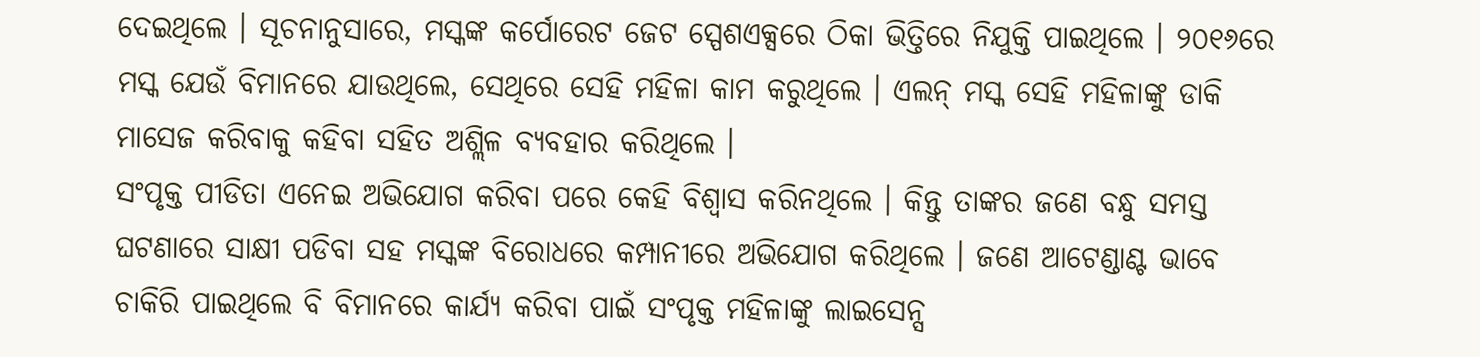ଦେଇଥିଲେ । ସୂଚନାନୁସାରେ, ମସ୍କଙ୍କ କର୍ପୋରେଟ ଜେଟ ସ୍ପେଶଏକ୍ସରେ ଠିକା ଭିତ୍ତିରେ ନିଯୁକ୍ତି ପାଇଥିଲେ । ୨୦୧୬ରେ ମସ୍କ ଯେଉଁ ବିମାନରେ ଯାଉଥିଲେ, ସେଥିରେ ସେହି ମହିଳା କାମ କରୁଥିଲେ । ଏଲନ୍ ମସ୍କ ସେହି ମହିଳାଙ୍କୁ ଡାକି ମାସେଜ କରିବାକୁ କହିବା ସହିତ ଅଶ୍ଲିଳ ବ୍ୟବହାର କରିଥିଲେ ।
ସଂପୃକ୍ତ ପୀଡିତା ଏନେଇ ଅଭିଯୋଗ କରିବା ପରେ କେହି ବିଶ୍ୱାସ କରିନଥିଲେ । କିନ୍ତୁ ତାଙ୍କର ଜଣେ ବନ୍ଧୁ ସମସ୍ତ ଘଟଣାରେ ସାକ୍ଷୀ ପଡିବା ସହ ମସ୍କଙ୍କ ବିରୋଧରେ କମ୍ପାନୀରେ ଅଭିଯୋଗ କରିଥିଲେ । ଜଣେ ଆଟେଣ୍ଡାଣ୍ଟ ଭାବେ ଚାକିରି ପାଇଥିଲେ ବି ବିମାନରେ କାର୍ଯ୍ୟ କରିବା ପାଇଁ ସଂପୃକ୍ତ ମହିଳାଙ୍କୁ ଲାଇସେନ୍ସ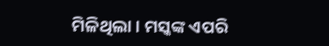ମିଳିଥିଲା । ମସ୍କଙ୍କ ଏପରି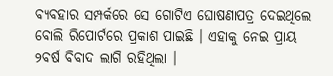ବ୍ୟବହାର ସମ୍ପର୍କରେ ସେ ଗୋଟିଏ ଘୋଷଣାପତ୍ର ଦେଇଥିଲେ ବୋଲି ରିପୋର୍ଟରେ ପ୍ରକାଶ ପାଇଛି । ଏହାକୁ ନେଇ ପ୍ରାୟ ୨ବର୍ଷ ବିବାଦ ଲାଗି ରହିଥିଲା ।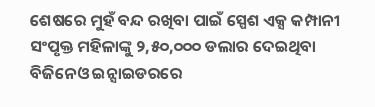ଶେଷରେ ମୁହଁ ବନ୍ଦ ରଖିବା ପାଇଁ ସ୍ପେଶ ଏକ୍ସ କମ୍ପାନୀ ସଂପୃକ୍ତ ମହିଳାଙ୍କୁ ୨,୫୦,୦୦୦ ଡଲାର ଦେଇଥିବା ବିଜିନେଓ ଇନ୍ସାଇଡରରେ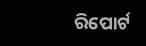ରିପୋର୍ଟ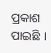ପ୍ରକାଶ ପାଇଛି ।